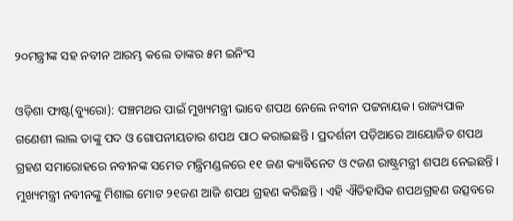୨୦ମନ୍ତ୍ରୀଙ୍କ ସହ ନବୀନ ଆରମ୍ଭ କଲେ ତାଙ୍କର ୫ମ ଇନିଂସ

ଓଡ଼ିଶା ଫାଷ୍ଟ(ବ୍ୟୁରୋ): ପଞ୍ଚମଥର ପାଇଁ ମୁଖ୍ୟମନ୍ତ୍ରୀ ଭାବେ ଶପଥ ନେଲେ ନବୀନ ପଟ୍ଟନାୟକ। ରାଜ୍ୟପାଳ ଗଣେଶୀ ଲାଲ ତାଙ୍କୁ ପଦ ଓ ଗୋପନୀୟତାର ଶପଥ ପାଠ କରାଇଛନ୍ତି । ପ୍ରଦର୍ଶନୀ ପଡ଼ିଆରେ ଆୟୋଜିତ ଶପଥ ଗ୍ରହଣ ସମାରୋହରେ ନବୀନଙ୍କ ସମେତ ମନ୍ତ୍ରିମଣ୍ଡଳରେ ୧୧ ଜଣ କ୍ୟାବିନେଟ ଓ ୯ଜଣ ରାଷ୍ଟ୍ରମନ୍ତ୍ରୀ ଶପଥ ନେଇଛନ୍ତି । ମୁଖ୍ୟମନ୍ତ୍ରୀ ନବୀନଙ୍କୁ ମିଶାଇ ମୋଟ ୨୧ଜଣ ଆଜି ଶପଥ ଗ୍ରହଣ କରିଛନ୍ତି । ଏହି ଐତିହାସିକ ଶପଥଗ୍ରହଣ ଉତ୍ସବରେ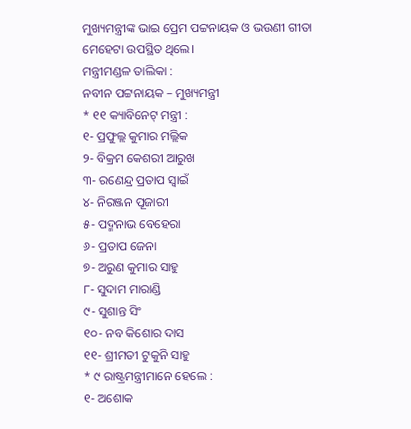ମୁଖ୍ୟମନ୍ତ୍ରୀଙ୍କ ଭାଇ ପ୍ରେମ ପଟ୍ଟନାୟକ ଓ ଭଉଣୀ ଗୀତା ମେହେଟା ଉପସ୍ଥିତ ଥିଲେ।
ମନ୍ତ୍ରୀମଣ୍ଡଳ ତାଲିକା :
ନବୀନ ପଟ୍ଟନାୟକ – ମୁଖ୍ୟମନ୍ତ୍ରୀ
* ୧୧ କ୍ୟାବିନେଟ୍ ମନ୍ତ୍ରୀ :
୧- ପ୍ରଫୁଲ୍ଲ କୁମାର ମଲ୍ଲିକ
୨- ବିକ୍ରମ କେଶରୀ ଆରୁଖ
୩- ରଣେନ୍ଦ୍ର ପ୍ରତାପ ସ୍ୱାଇଁ
୪- ନିରଞ୍ଜନ ପୂଜାରୀ
୫- ପଦ୍ମନାଭ ବେହେରା
୬- ପ୍ରତାପ ଜେନା
୭- ଅରୁଣ କୁମାର ସାହୁ
୮- ସୁଦାମ ମାରାଣ୍ଡି
୯- ସୁଶାନ୍ତ ସିଂ
୧୦- ନବ କିଶୋର ଦାସ
୧୧- ଶ୍ରୀମତୀ ଟୁକୁନି ସାହୁ
* ୯ ରାଷ୍ଟ୍ରମନ୍ତ୍ରୀମାନେ ହେଲେ :
୧- ଅଶୋକ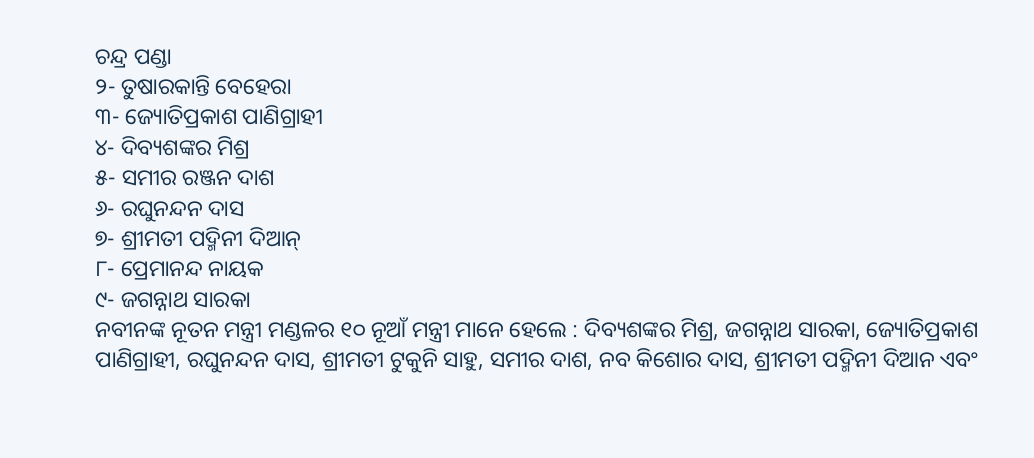ଚନ୍ଦ୍ର ପଣ୍ଡା
୨- ତୁଷାରକାନ୍ତି ବେହେରା
୩- ଜ୍ୟୋତିପ୍ରକାଶ ପାଣିଗ୍ରାହୀ
୪- ଦିବ୍ୟଶଙ୍କର ମିଶ୍ର
୫- ସମୀର ରଞ୍ଜନ ଦାଶ
୬- ରଘୁନନ୍ଦନ ଦାସ
୭- ଶ୍ରୀମତୀ ପଦ୍ମିନୀ ଦିଆନ୍
୮- ପ୍ରେମାନନ୍ଦ ନାୟକ
୯- ଜଗନ୍ନାଥ ସାରକା
ନବୀନଙ୍କ ନୂତନ ମନ୍ତ୍ରୀ ମଣ୍ଡଳର ୧୦ ନୂଆଁ ମନ୍ତ୍ରୀ ମାନେ ହେଲେ : ଦିବ୍ୟଶଙ୍କର ମିଶ୍ର, ଜଗନ୍ନାଥ ସାରକା, ଜ୍ୟୋତିପ୍ରକାଶ ପାଣିଗ୍ରାହୀ, ରଘୁନନ୍ଦନ ଦାସ, ଶ୍ରୀମତୀ ଟୁକୁନି ସାହୁ, ସମୀର ଦାଶ, ନବ କିଶୋର ଦାସ, ଶ୍ରୀମତୀ ପଦ୍ମିନୀ ଦିଆନ ଏବଂ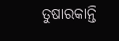ତୁଷାରକାନ୍ତି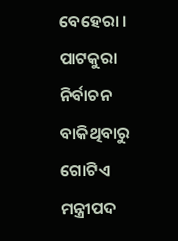ବେହେରା ।
ପାଟକୁରା ନିର୍ବାଚନ ବାକିଥିବାରୁ ଗୋଟିଏ ମନ୍ତ୍ରୀପଦ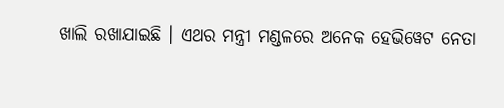ଖାଲି ରଖାଯାଇଛି । ଏଥର ମନ୍ତ୍ରୀ ମଣ୍ଡଳରେ ଅନେକ ହେଭିୱେଟ ନେତା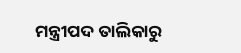ମନ୍ତ୍ରୀପଦ ତାଲିକାରୁ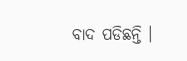ବାଦ ପଡିଛନ୍ତି ।